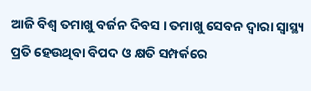ଆଜି ବିଶ୍ବ ତମାଖୁ ବର୍ଜନ ଦିବସ । ତମାଖୁ ସେବନ ଦ୍ବାରା ସ୍ୱାସ୍ଥ୍ୟ ପ୍ରତି ହେଉଥିବା ବିପଦ ଓ କ୍ଷତି ସମ୍ପର୍କରେ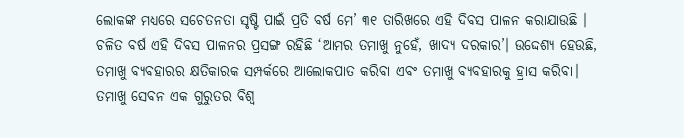ଲୋକଙ୍କ ମଧ୍ୟରେ ସଚେତନତା ସୃଷ୍ଟି ପାଇଁ ପ୍ରତି ବର୍ଷ ମେ’ ୩୧ ତାରିଖରେ ଏହି ଦିବସ ପାଳନ କରାଯାଉଛି । ଚଳିତ ବର୍ଷ ଏହି ଦିବସ ପାଳନର ପ୍ରସଙ୍ଗ ରହିଛି ‘ଆମର ତମାଖୁ ନୁହେଁ, ଖାଦ୍ୟ ଦରକାର’। ଉଦ୍ଦେଶ୍ୟ ହେଉଛି, ତମାଖୁ ବ୍ୟବହାରର କ୍ଷତିକାରକ ସମ୍ପର୍କରେ ଆଲୋକପାତ କରିବା ଏବଂ ତମାଖୁ ବ୍ୟବହାରକୁ ହ୍ରାସ କରିବା। ତମାଖୁ ସେବନ ଏକ ଗୁରୁତର ବିଶ୍ବ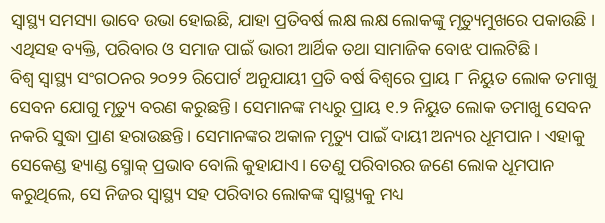ସ୍ବାସ୍ଥ୍ୟ ସମସ୍ୟା ଭାବେ ଉଭା ହୋଇଛି, ଯାହା ପ୍ରତିବର୍ଷ ଲକ୍ଷ ଲକ୍ଷ ଲୋକଙ୍କୁ ମୃତ୍ୟୁମୁଖରେ ପକାଉଛି । ଏଥିସହ ବ୍ୟକ୍ତି, ପରିବାର ଓ ସମାଜ ପାଇଁ ଭାରୀ ଆର୍ଥିକ ତଥା ସାମାଜିକ ବୋଝ ପାଲଟିଛି।
ବିଶ୍ୱ ସ୍ୱାସ୍ଥ୍ୟ ସଂଗଠନର ୨୦୨୨ ରିପୋର୍ଟ ଅନୁଯାୟୀ ପ୍ରତି ବର୍ଷ ବିଶ୍ୱରେ ପ୍ରାୟ ୮ ନିୟୁତ ଲୋକ ତମାଖୁ ସେବନ ଯୋଗୁ ମୃତ୍ୟୁ ବରଣ କରୁଛନ୍ତି। ସେମାନଙ୍କ ମଧ୍ୟରୁ ପ୍ରାୟ ୧.୨ ନିୟୁତ ଲୋକ ତମାଖୁ ସେବନ ନକରି ସୁଦ୍ଧା ପ୍ରାଣ ହରାଉଛନ୍ତି। ସେମାନଙ୍କର ଅକାଳ ମୃତ୍ୟୁ ପାଇଁ ଦାୟୀ ଅନ୍ୟର ଧୂମପାନ। ଏହାକୁ ସେକେଣ୍ଡ ହ୍ୟାଣ୍ଡ ସ୍ମୋକ୍ ପ୍ରଭାବ ବୋଲି କୁହାଯାଏ। ତେଣୁ ପରିବାରର ଜଣେ ଲୋକ ଧୂମପାନ କରୁଥିଲେ, ସେ ନିଜର ସ୍ୱାସ୍ଥ୍ୟ ସହ ପରିବାର ଲୋକଙ୍କ ସ୍ୱାସ୍ଥ୍ୟକୁ ମଧ୍ୟ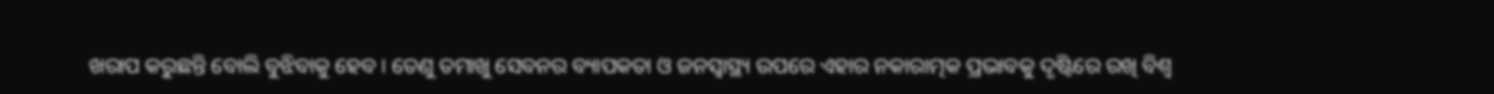ଖରାପ କରୁଛନ୍ତି ବୋଲି ବୁଝିବାକୁ ହେବ। ତେଣୁ ତମାଖୁ ସେବନର ବ୍ୟାପକତା ଓ ଜନସ୍ବାସ୍ଥ୍ୟ ଉପରେ ଏହାର ନକାରାତ୍ମକ ପ୍ରଭାବକୁ ଦୃଷ୍ଟିରେ ରଖି ବିଶ୍ଵ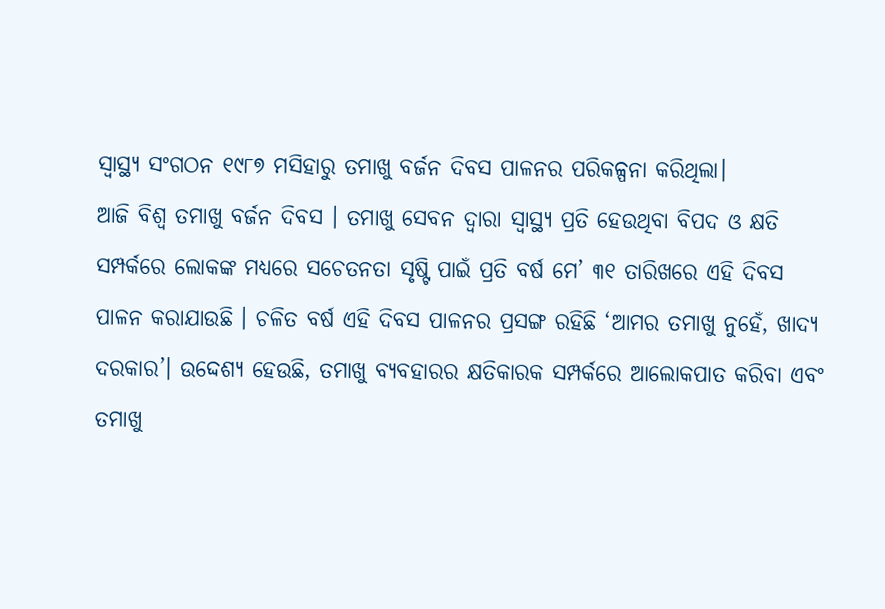ସ୍ଵାସ୍ଥ୍ୟ ସଂଗଠନ ୧୯୮୭ ମସିହାରୁ ତମାଖୁ ବର୍ଜନ ଦିବସ ପାଳନର ପରିକଳ୍ପନା କରିଥିଲା।
ଆଜି ବିଶ୍ବ ତମାଖୁ ବର୍ଜନ ଦିବସ । ତମାଖୁ ସେବନ ଦ୍ବାରା ସ୍ୱାସ୍ଥ୍ୟ ପ୍ରତି ହେଉଥିବା ବିପଦ ଓ କ୍ଷତି ସମ୍ପର୍କରେ ଲୋକଙ୍କ ମଧ୍ୟରେ ସଚେତନତା ସୃଷ୍ଟି ପାଇଁ ପ୍ରତି ବର୍ଷ ମେ’ ୩୧ ତାରିଖରେ ଏହି ଦିବସ ପାଳନ କରାଯାଉଛି । ଚଳିତ ବର୍ଷ ଏହି ଦିବସ ପାଳନର ପ୍ରସଙ୍ଗ ରହିଛି ‘ଆମର ତମାଖୁ ନୁହେଁ, ଖାଦ୍ୟ ଦରକାର’। ଉଦ୍ଦେଶ୍ୟ ହେଉଛି, ତମାଖୁ ବ୍ୟବହାରର କ୍ଷତିକାରକ ସମ୍ପର୍କରେ ଆଲୋକପାତ କରିବା ଏବଂ ତମାଖୁ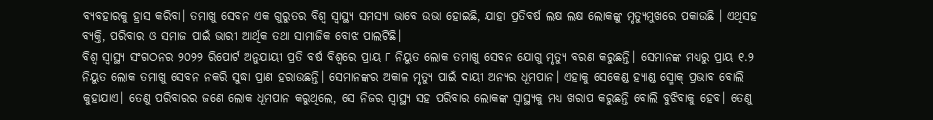ବ୍ୟବହାରକୁ ହ୍ରାସ କରିବା। ତମାଖୁ ସେବନ ଏକ ଗୁରୁତର ବିଶ୍ବ ସ୍ବାସ୍ଥ୍ୟ ସମସ୍ୟା ଭାବେ ଉଭା ହୋଇଛି, ଯାହା ପ୍ରତିବର୍ଷ ଲକ୍ଷ ଲକ୍ଷ ଲୋକଙ୍କୁ ମୃତ୍ୟୁମୁଖରେ ପକାଉଛି । ଏଥିସହ ବ୍ୟକ୍ତି, ପରିବାର ଓ ସମାଜ ପାଇଁ ଭାରୀ ଆର୍ଥିକ ତଥା ସାମାଜିକ ବୋଝ ପାଲଟିଛି।
ବିଶ୍ୱ ସ୍ୱାସ୍ଥ୍ୟ ସଂଗଠନର ୨୦୨୨ ରିପୋର୍ଟ ଅନୁଯାୟୀ ପ୍ରତି ବର୍ଷ ବିଶ୍ୱରେ ପ୍ରାୟ ୮ ନିୟୁତ ଲୋକ ତମାଖୁ ସେବନ ଯୋଗୁ ମୃତ୍ୟୁ ବରଣ କରୁଛନ୍ତି। ସେମାନଙ୍କ ମଧ୍ୟରୁ ପ୍ରାୟ ୧.୨ ନିୟୁତ ଲୋକ ତମାଖୁ ସେବନ ନକରି ସୁଦ୍ଧା ପ୍ରାଣ ହରାଉଛନ୍ତି। ସେମାନଙ୍କର ଅକାଳ ମୃତ୍ୟୁ ପାଇଁ ଦାୟୀ ଅନ୍ୟର ଧୂମପାନ। ଏହାକୁ ସେକେଣ୍ଡ ହ୍ୟାଣ୍ଡ ସ୍ମୋକ୍ ପ୍ରଭାବ ବୋଲି କୁହାଯାଏ। ତେଣୁ ପରିବାରର ଜଣେ ଲୋକ ଧୂମପାନ କରୁଥିଲେ, ସେ ନିଜର ସ୍ୱାସ୍ଥ୍ୟ ସହ ପରିବାର ଲୋକଙ୍କ ସ୍ୱାସ୍ଥ୍ୟକୁ ମଧ୍ୟ ଖରାପ କରୁଛନ୍ତି ବୋଲି ବୁଝିବାକୁ ହେବ। ତେଣୁ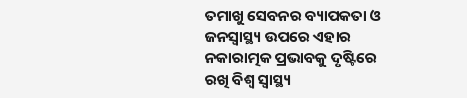ତମାଖୁ ସେବନର ବ୍ୟାପକତା ଓ ଜନସ୍ବାସ୍ଥ୍ୟ ଉପରେ ଏହାର ନକାରାତ୍ମକ ପ୍ରଭାବକୁ ଦୃଷ୍ଟିରେ ରଖି ବିଶ୍ଵ ସ୍ଵାସ୍ଥ୍ୟ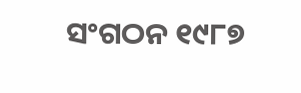ସଂଗଠନ ୧୯୮୭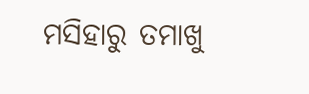ମସିହାରୁ ତମାଖୁ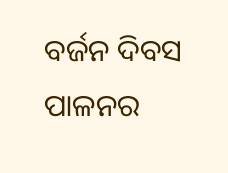ବର୍ଜନ ଦିବସ ପାଳନର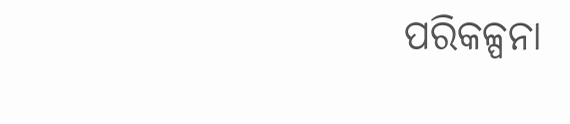ପରିକଳ୍ପନା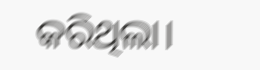କରିଥିଲା।